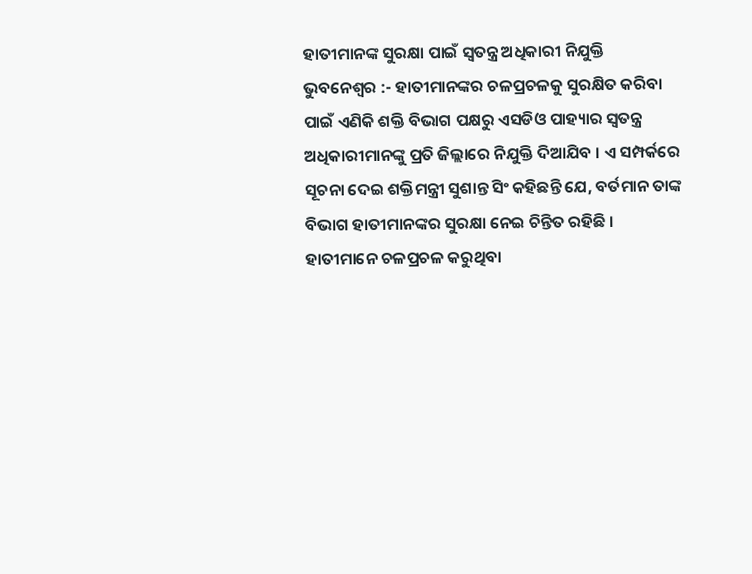ହାତୀମାନଙ୍କ ସୁରକ୍ଷା ପାଇଁ ସ୍ୱତନ୍ତ୍ର ଅଧିକାରୀ ନିଯୁକ୍ତି
ଭୁବନେଶ୍ୱର :- ହାତୀମାନଙ୍କର ଚଳପ୍ରଚଳକୁ ସୁରକ୍ଷିତ କରିବା ପାଇଁ ଏଣିକି ଶକ୍ତି ବିଭାଗ ପକ୍ଷରୁ ଏସଡିଓ ପାହ୍ୟାର ସ୍ୱତନ୍ତ୍ର ଅଧିକାରୀମାନଙ୍କୁ ପ୍ରତି ଜିଲ୍ଲାରେ ନିଯୁକ୍ତି ଦିଆଯିବ । ଏ ସମ୍ପର୍କରେ ସୂଚନା ଦେଇ ଶକ୍ତିମନ୍ତ୍ରୀ ସୁଶାନ୍ତ ସିଂ କହିଛନ୍ତି ଯେ, ବର୍ତମାନ ତାଙ୍କ ବିଭାଗ ହାତୀମାନଙ୍କର ସୁରକ୍ଷା ନେଇ ଚିନ୍ତିତ ରହିଛି । ହାତୀମାନେ ଚଳପ୍ରଚଳ କରୁଥିବା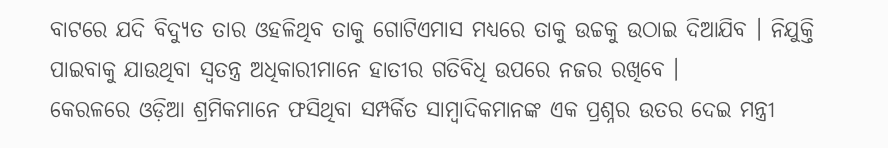ବାଟରେ ଯଦି ବିଦ୍ୟୁତ ତାର ଓହଳିଥିବ ତାକୁ ଗୋଟିଏମାସ ମଧ୍ୟରେ ତାକୁ ଉଚ୍ଚକୁ ଉଠାଇ ଦିଆଯିବ । ନିଯୁକ୍ତି ପାଇବାକୁ ଯାଉଥିବା ସ୍ୱତନ୍ତ୍ର ଅଧିକାରୀମାନେ ହାତୀର ଗତିବିଧି ଉପରେ ନଜର ରଖିବେ ।
କେରଳରେ ଓଡ଼ିଆ ଶ୍ରମିକମାନେ ଫସିଥିବା ସମ୍ପର୍କିତ ସାମ୍ବାଦିକମାନଙ୍କ ଏକ ପ୍ରଶ୍ନର ଉତର ଦେଇ ମନ୍ତ୍ରୀ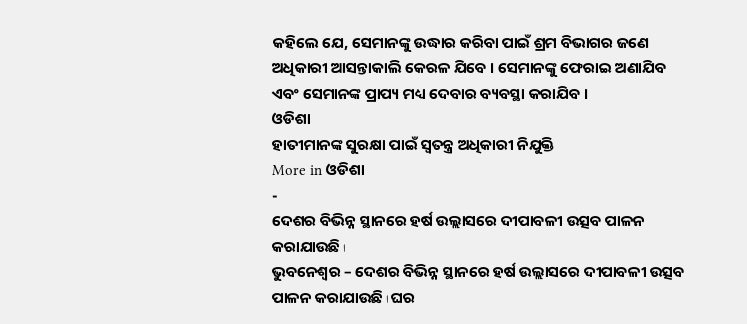କହିଲେ ଯେ, ସେମାନଙ୍କୁ ଉଦ୍ଧାର କରିବା ପାଇଁ ଶ୍ରମ ବିଭାଗର ଜଣେ ଅଧିକାରୀ ଆସନ୍ତାକାଲି କେରଳ ଯିବେ । ସେମାନଙ୍କୁ ଫେରାଇ ଅଣାଯିବ ଏବଂ ସେମାନଙ୍କ ପ୍ରାପ୍ୟ ମଧ୍ୟ ଦେବାର ବ୍ୟବସ୍ଥା କରାଯିବ ।
ଓଡିଶା
ହାତୀମାନଙ୍କ ସୁରକ୍ଷା ପାଇଁ ସ୍ୱତନ୍ତ୍ର ଅଧିକାରୀ ନିଯୁକ୍ତି
More in ଓଡିଶା
-
ଦେଶର ବିଭିନ୍ନ ସ୍ଥାନରେ ହର୍ଷ ଉଲ୍ଲାସରେ ଦୀପାବଳୀ ଉତ୍ସବ ପାଳନ କରାଯାଉଛି ا
ଭୁବନେଶ୍ୱର – ଦେଶର ବିଭିନ୍ନ ସ୍ଥାନରେ ହର୍ଷ ଉଲ୍ଲାସରେ ଦୀପାବଳୀ ଉତ୍ସବ ପାଳନ କରାଯାଉଛି ا ଘର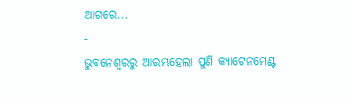ଆଗରେ...
-
ଭୁବନେଶ୍ୱରରୁ ଆରମ୍ଭହେଲା ପୁଣି କ୍ୟାଟେନମେଣ୍ଟ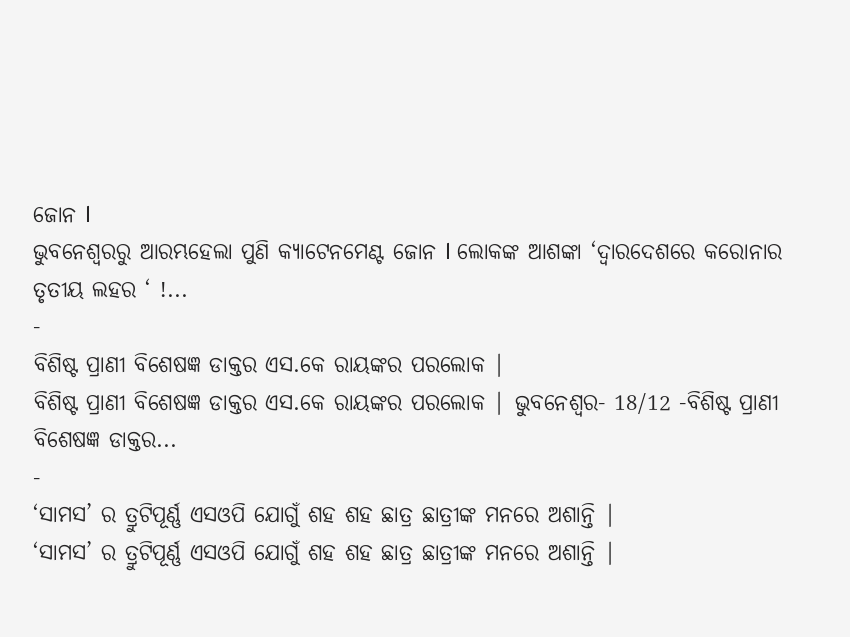ଜୋନ l
ଭୁବନେଶ୍ୱରରୁ ଆରମ୍ଭହେଲା ପୁଣି କ୍ୟାଟେନମେଣ୍ଟ ଜୋନ l ଲୋକଙ୍କ ଆଶଙ୍କା ‘ଦ୍ୱାରଦେଶରେ କରୋନାର ତୃତୀୟ ଲହର ‘ !...
-
ବିଶିଷ୍ଟ ପ୍ରାଣୀ ବିଶେଷଜ୍ଞ ଡାକ୍ତର ଏସ.କେ ରାୟଙ୍କର ପରଲୋକ |
ବିଶିଷ୍ଟ ପ୍ରାଣୀ ବିଶେଷଜ୍ଞ ଡାକ୍ତର ଏସ.କେ ରାୟଙ୍କର ପରଲୋକ | ଭୁବନେଶ୍ୱର- 18/12 -ବିଶିଷ୍ଟ ପ୍ରାଣୀ ବିଶେଷଜ୍ଞ ଡାକ୍ତର...
-
‘ସାମସ’ ର ତ୍ରୁଟିପୂର୍ଣ୍ଣ ଏସଓପି ଯୋଗୁଁ ଶହ ଶହ ଛାତ୍ର ଛାତ୍ରୀଙ୍କ ମନରେ ଅଶାନ୍ତି |
‘ସାମସ’ ର ତ୍ରୁଟିପୂର୍ଣ୍ଣ ଏସଓପି ଯୋଗୁଁ ଶହ ଶହ ଛାତ୍ର ଛାତ୍ରୀଙ୍କ ମନରେ ଅଶାନ୍ତି |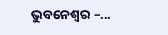ଭୁବନେଶ୍ୱର –...